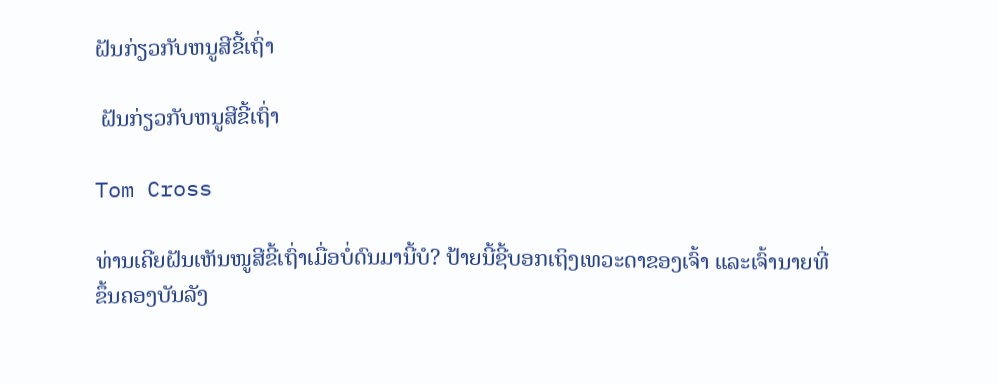ຝັນກ່ຽວກັບຫນູສີຂີ້ເຖົ່າ

 ຝັນກ່ຽວກັບຫນູສີຂີ້ເຖົ່າ

Tom Cross

ທ່ານເຄີຍຝັນເຫັນໜູສີຂີ້ເຖົ່າເມື່ອບໍ່ດົນມານີ້ບໍ? ປ້າຍນີ້ຊີ້ບອກເຖິງເທວະດາຂອງເຈົ້າ ແລະເຈົ້ານາຍທີ່ຂຶ້ນຄອງບັນລັງ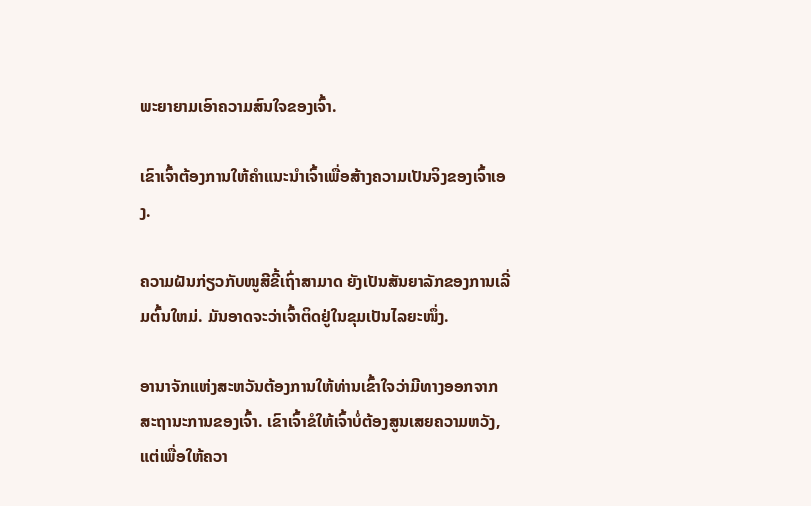ພະຍາຍາມເອົາຄວາມສົນໃຈຂອງເຈົ້າ.

ເຂົາເຈົ້າຕ້ອງການໃຫ້ຄຳແນະນຳເຈົ້າເພື່ອສ້າງຄວາມເປັນຈິງຂອງເຈົ້າເອງ.

ຄວາມຝັນກ່ຽວກັບໜູສີຂີ້ເຖົ່າສາມາດ ຍັງເປັນສັນຍາລັກຂອງການເລີ່ມຕົ້ນໃຫມ່. ມັນອາດຈະວ່າເຈົ້າຕິດຢູ່ໃນຂຸມເປັນໄລຍະໜຶ່ງ.

ອານາຈັກແຫ່ງສະຫວັນຕ້ອງການໃຫ້ທ່ານເຂົ້າໃຈວ່າມີທາງອອກຈາກສະຖານະການຂອງເຈົ້າ. ເຂົາເຈົ້າຂໍໃຫ້ເຈົ້າບໍ່ຕ້ອງສູນເສຍຄວາມຫວັງ, ແຕ່ເພື່ອໃຫ້ຄວາ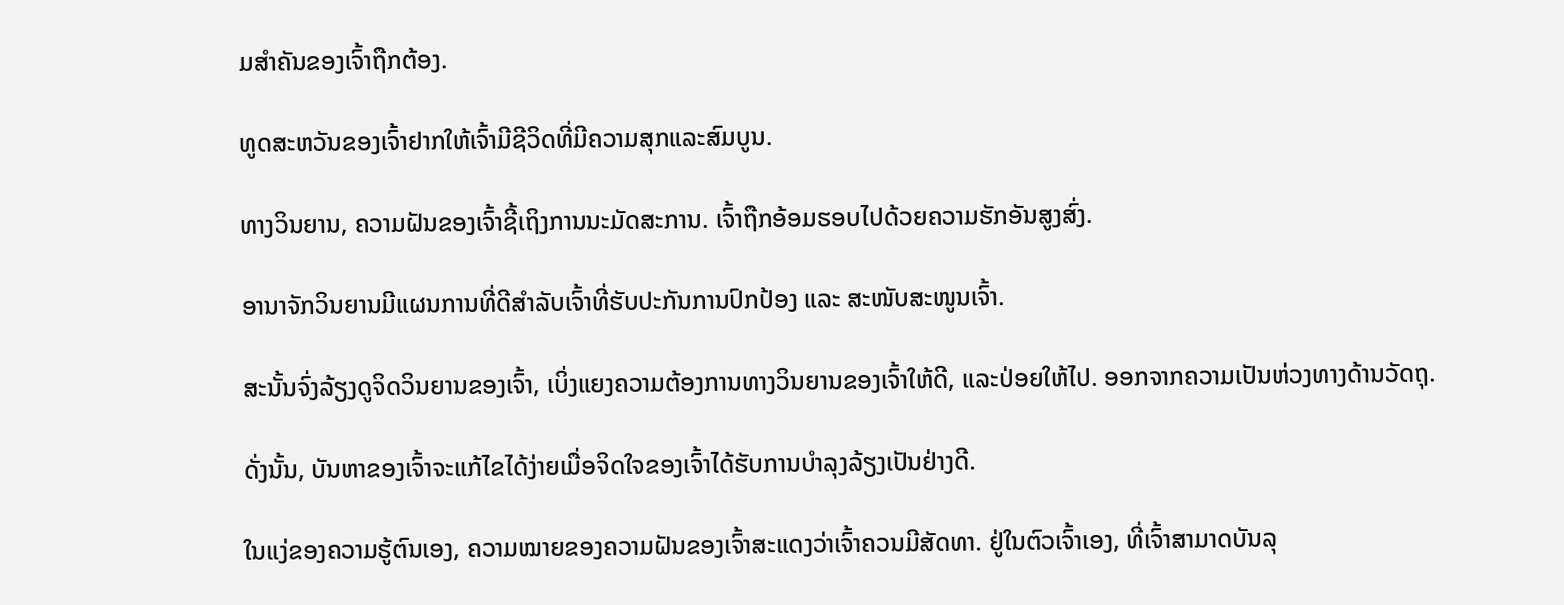ມສຳຄັນຂອງເຈົ້າຖືກຕ້ອງ.

ທູດສະຫວັນຂອງເຈົ້າຢາກໃຫ້ເຈົ້າມີຊີວິດທີ່ມີຄວາມສຸກແລະສົມບູນ.

ທາງວິນຍານ, ຄວາມຝັນຂອງເຈົ້າຊີ້ເຖິງການນະມັດສະການ. ເຈົ້າຖືກອ້ອມຮອບໄປດ້ວຍຄວາມຮັກອັນສູງສົ່ງ.

ອານາຈັກວິນຍານມີແຜນການທີ່ດີສຳລັບເຈົ້າທີ່ຮັບປະກັນການປົກປ້ອງ ແລະ ສະໜັບສະໜູນເຈົ້າ.

ສະນັ້ນຈົ່ງລ້ຽງດູຈິດວິນຍານຂອງເຈົ້າ, ເບິ່ງແຍງຄວາມຕ້ອງການທາງວິນຍານຂອງເຈົ້າໃຫ້ດີ, ແລະປ່ອຍໃຫ້ໄປ. ອອກຈາກຄວາມເປັນຫ່ວງທາງດ້ານວັດຖຸ.

ດັ່ງນັ້ນ, ບັນຫາຂອງເຈົ້າຈະແກ້ໄຂໄດ້ງ່າຍເມື່ອຈິດໃຈຂອງເຈົ້າໄດ້ຮັບການບໍາລຸງລ້ຽງເປັນຢ່າງດີ.

ໃນແງ່ຂອງຄວາມຮູ້ຕົນເອງ, ຄວາມໝາຍຂອງຄວາມຝັນຂອງເຈົ້າສະແດງວ່າເຈົ້າຄວນມີສັດທາ. ຢູ່ໃນຕົວເຈົ້າເອງ, ທີ່ເຈົ້າສາມາດບັນລຸ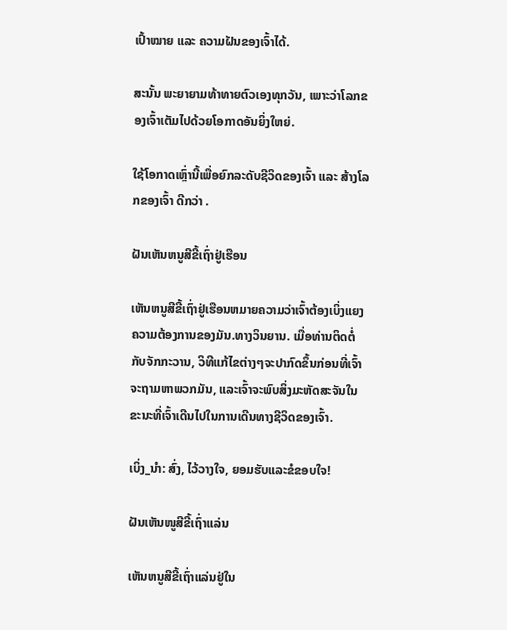ເປົ້າໝາຍ ແລະ ຄວາມຝັນຂອງເຈົ້າໄດ້.

ສະນັ້ນ ພະຍາຍາມທ້າທາຍຕົວເອງທຸກວັນ, ເພາະວ່າໂລກຂອງເຈົ້າເຕັມໄປດ້ວຍໂອກາດອັນຍິ່ງໃຫຍ່.

ໃຊ້ໂອກາດເຫຼົ່ານີ້ເພື່ອຍົກລະດັບຊີວິດຂອງເຈົ້າ ແລະ ສ້າງໂລກຂອງເຈົ້າ ດີກວ່າ .

ຝັນເຫັນຫນູສີຂີ້ເຖົ່າຢູ່ເຮືອນ

ເຫັນຫນູສີຂີ້ເຖົ່າຢູ່ເຮືອນຫມາຍຄວາມວ່າເຈົ້າຕ້ອງເບິ່ງແຍງຄວາມຕ້ອງການຂອງມັນ.ທາງວິນຍານ. ເມື່ອທ່ານຕິດຕໍ່ກັບຈັກກະວານ, ວິທີແກ້ໄຂຕ່າງໆຈະປາກົດຂຶ້ນກ່ອນທີ່ເຈົ້າຈະຖາມຫາພວກມັນ, ແລະເຈົ້າຈະພົບສິ່ງມະຫັດສະຈັນໃນຂະນະທີ່ເຈົ້າເດີນໄປໃນການເດີນທາງຊີວິດຂອງເຈົ້າ.

ເບິ່ງ_ນຳ: ສົ່ງ, ໄວ້ວາງໃຈ, ຍອມຮັບແລະຂໍຂອບໃຈ!

ຝັນເຫັນໜູສີຂີ້ເຖົ່າແລ່ນ

ເຫັນຫນູສີຂີ້ເຖົ່າແລ່ນຢູ່ໃນ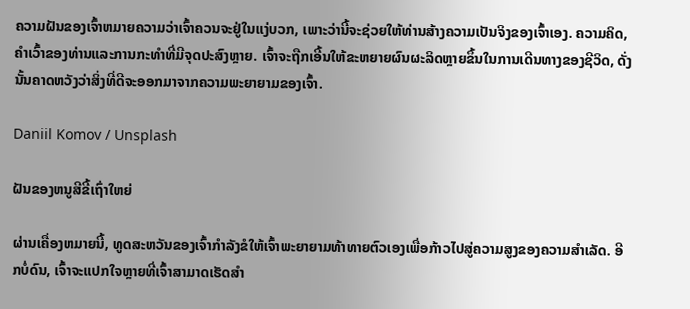ຄວາມຝັນຂອງເຈົ້າຫມາຍຄວາມວ່າເຈົ້າຄວນຈະຢູ່ໃນແງ່ບວກ, ເພາະວ່ານີ້ຈະຊ່ວຍໃຫ້ທ່ານສ້າງຄວາມເປັນຈິງຂອງເຈົ້າເອງ. ຄວາມຄິດ, ຄໍາເວົ້າຂອງທ່ານແລະການກະທໍາທີ່ມີຈຸດປະສົງຫຼາຍ. ເຈົ້າຈະຖືກເອີ້ນໃຫ້ຂະຫຍາຍຜົນຜະລິດຫຼາຍຂຶ້ນໃນການເດີນທາງຂອງຊີວິດ, ດັ່ງນັ້ນຄາດຫວັງວ່າສິ່ງທີ່ດີຈະອອກມາຈາກຄວາມພະຍາຍາມຂອງເຈົ້າ.

Daniil Komov / Unsplash

ຝັນຂອງຫນູສີຂີ້ເຖົ່າໃຫຍ່

ຜ່ານເຄື່ອງຫມາຍນີ້, ທູດສະຫວັນຂອງເຈົ້າກໍາລັງຂໍໃຫ້ເຈົ້າພະຍາຍາມທ້າທາຍຕົວເອງເພື່ອກ້າວໄປສູ່ຄວາມສູງຂອງຄວາມສໍາເລັດ. ອີກບໍ່ດົນ, ເຈົ້າຈະແປກໃຈຫຼາຍທີ່ເຈົ້າສາມາດເຮັດສຳ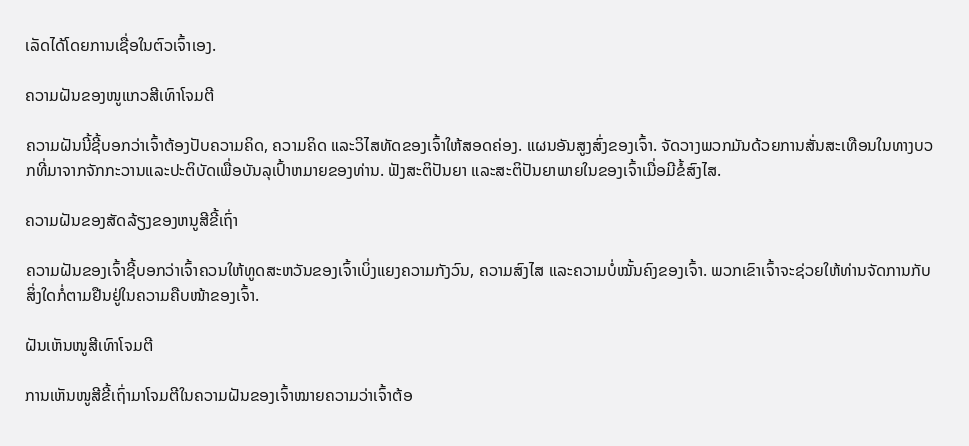ເລັດໄດ້ໂດຍການເຊື່ອໃນຕົວເຈົ້າເອງ.

ຄວາມຝັນຂອງໜູແກວສີເທົາໂຈມຕີ

ຄວາມຝັນນີ້ຊີ້ບອກວ່າເຈົ້າຕ້ອງປັບຄວາມຄິດ, ຄວາມຄິດ ແລະວິໄສທັດຂອງເຈົ້າໃຫ້ສອດຄ່ອງ. ແຜນອັນສູງສົ່ງຂອງເຈົ້າ. ຈັດວາງພວກມັນດ້ວຍການສັ່ນສະເທືອນໃນທາງບວກທີ່ມາຈາກຈັກກະວານແລະປະຕິບັດເພື່ອບັນລຸເປົ້າຫມາຍຂອງທ່ານ. ຟັງສະຕິປັນຍາ ແລະສະຕິປັນຍາພາຍໃນຂອງເຈົ້າເມື່ອມີຂໍ້ສົງໄສ.

ຄວາມຝັນຂອງສັດລ້ຽງຂອງຫນູສີຂີ້ເຖົ່າ

ຄວາມຝັນຂອງເຈົ້າຊີ້ບອກວ່າເຈົ້າຄວນໃຫ້ທູດສະຫວັນຂອງເຈົ້າເບິ່ງແຍງຄວາມກັງວົນ, ຄວາມສົງໄສ ແລະຄວາມບໍ່ໝັ້ນຄົງຂອງເຈົ້າ. ພວກເຂົາເຈົ້າຈະຊ່ວຍໃຫ້ທ່ານຈັດການກັບສິ່ງໃດກໍ່ຕາມຢືນຢູ່ໃນຄວາມຄືບໜ້າຂອງເຈົ້າ.

ຝັນເຫັນໜູສີເທົາໂຈມຕີ

ການເຫັນໜູສີຂີ້ເຖົ່າມາໂຈມຕີໃນຄວາມຝັນຂອງເຈົ້າໝາຍຄວາມວ່າເຈົ້າຕ້ອ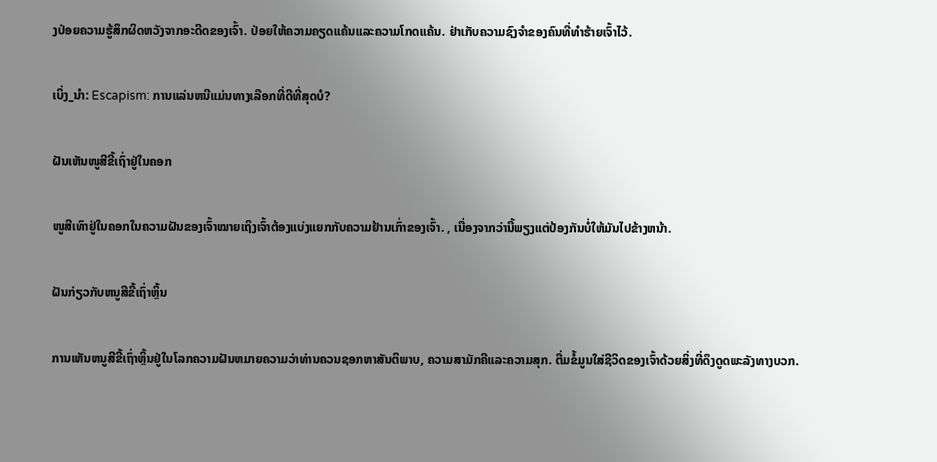ງປ່ອຍຄວາມຮູ້ສຶກຜິດຫວັງຈາກອະດີດຂອງເຈົ້າ. ປ່ອຍໃຫ້ຄວາມຄຽດແຄ້ນແລະຄວາມໂກດແຄ້ນ. ຢ່າເກັບຄວາມຊົງຈຳຂອງຄົນທີ່ທຳຮ້າຍເຈົ້າໄວ້.

ເບິ່ງ_ນຳ: Escapism: ການແລ່ນຫນີແມ່ນທາງເລືອກທີ່ດີທີ່ສຸດບໍ?

ຝັນເຫັນໜູສີຂີ້ເຖົ່າຢູ່ໃນຄອກ

ໜູສີເທົາຢູ່ໃນຄອກໃນຄວາມຝັນຂອງເຈົ້າໝາຍເຖິງເຈົ້າຕ້ອງແບ່ງແຍກກັບຄວາມຢ້ານເກົ່າຂອງເຈົ້າ. , ເນື່ອງຈາກວ່ານີ້ພຽງແຕ່ປ້ອງກັນບໍ່ໃຫ້ມັນໄປຂ້າງຫນ້າ.

ຝັນກ່ຽວກັບຫນູສີຂີ້ເຖົ່າຫຼິ້ນ

ການເຫັນຫນູສີຂີ້ເຖົ່າຫຼິ້ນຢູ່ໃນໂລກຄວາມຝັນຫມາຍຄວາມວ່າທ່ານຄວນຊອກຫາສັນຕິພາບ, ຄວາມສາມັກຄີແລະຄວາມສຸກ. ຕື່ມຂໍ້ມູນໃສ່ຊີວິດຂອງເຈົ້າດ້ວຍສິ່ງທີ່ດຶງດູດພະລັງທາງບວກ.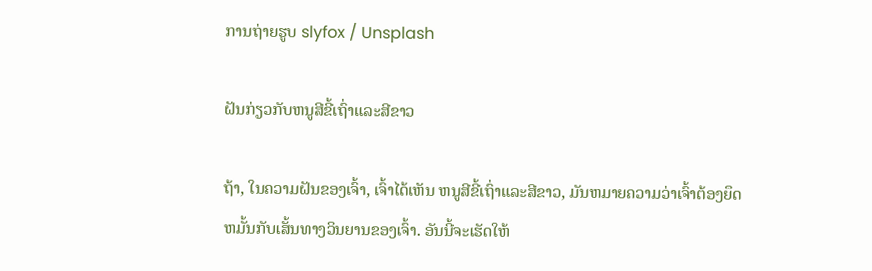ການຖ່າຍຮູບ slyfox / Unsplash

ຝັນກ່ຽວກັບຫນູສີຂີ້ເຖົ່າແລະສີຂາວ

ຖ້າ, ໃນຄວາມຝັນຂອງເຈົ້າ, ເຈົ້າໄດ້ເຫັນ ຫນູສີຂີ້ເຖົ່າແລະສີຂາວ, ມັນຫມາຍຄວາມວ່າເຈົ້າຕ້ອງຍຶດຫມັ້ນກັບເສັ້ນທາງວິນຍານຂອງເຈົ້າ. ອັນນີ້ຈະເຮັດໃຫ້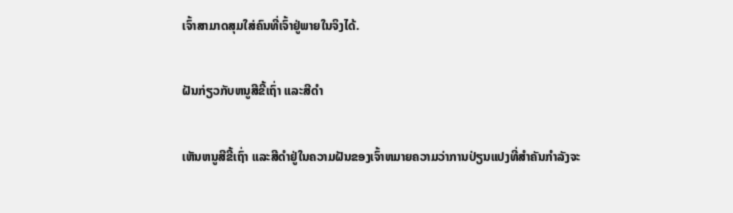ເຈົ້າສາມາດສຸມໃສ່ຄົນທີ່ເຈົ້າຢູ່ພາຍໃນຈິງໄດ້.

ຝັນກ່ຽວກັບຫນູສີຂີ້ເຖົ່າ ແລະສີດໍາ

ເຫັນຫນູສີຂີ້ເຖົ່າ ແລະສີດໍາຢູ່ໃນຄວາມຝັນຂອງເຈົ້າຫມາຍຄວາມວ່າການປ່ຽນແປງທີ່ສໍາຄັນກໍາລັງຈະ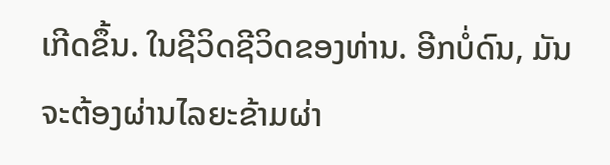ເກີດຂຶ້ນ. ໃນຊີວິດຊີວິດຂອງທ່ານ. ອີກບໍ່ດົນ, ມັນຈະຕ້ອງຜ່ານໄລຍະຂ້າມຜ່າ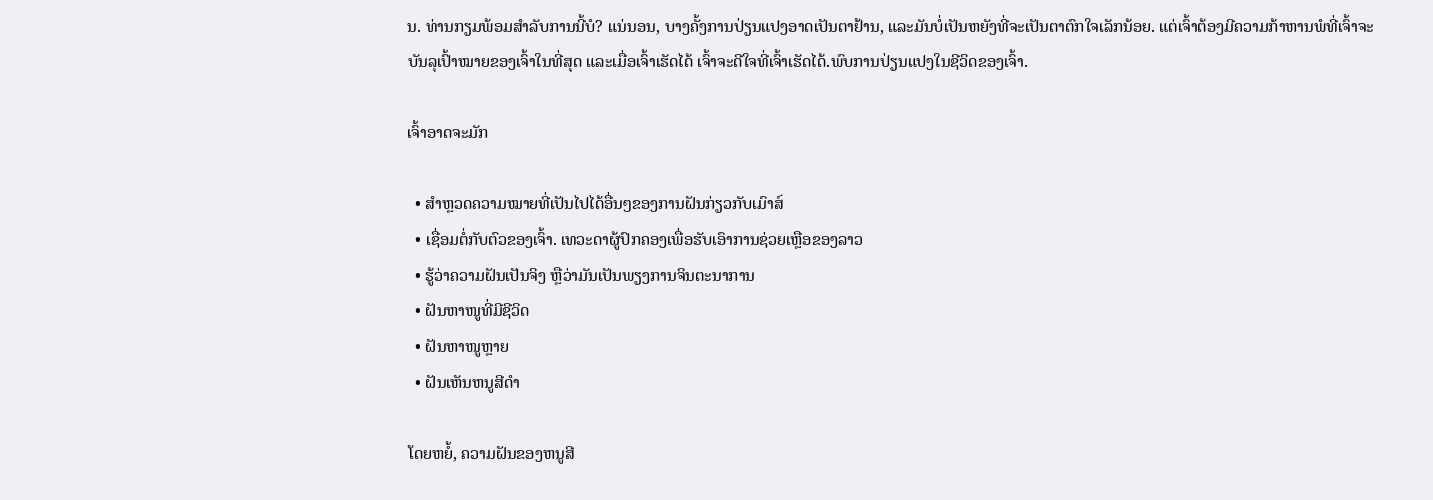ນ. ທ່ານກຽມພ້ອມສໍາລັບການນີ້ບໍ? ແນ່ນອນ, ບາງຄັ້ງການປ່ຽນແປງອາດເປັນຕາຢ້ານ, ແລະມັນບໍ່ເປັນຫຍັງທີ່ຈະເປັນຕາຕົກໃຈເລັກນ້ອຍ. ແຕ່ເຈົ້າຕ້ອງມີຄວາມກ້າຫານພໍທີ່ເຈົ້າຈະບັນລຸເປົ້າໝາຍຂອງເຈົ້າໃນທີ່ສຸດ ແລະເມື່ອເຈົ້າເຮັດໄດ້ ເຈົ້າຈະດີໃຈທີ່ເຈົ້າເຮັດໄດ້.ພົບການປ່ຽນແປງໃນຊີວິດຂອງເຈົ້າ.

ເຈົ້າອາດຈະມັກ

  • ສຳຫຼວດຄວາມໝາຍທີ່ເປັນໄປໄດ້ອື່ນໆຂອງການຝັນກ່ຽວກັບເມົາສ໌
  • ເຊື່ອມຕໍ່ກັບຕົວຂອງເຈົ້າ. ເທວະດາຜູ້ປົກຄອງເພື່ອຮັບເອົາການຊ່ວຍເຫຼືອຂອງລາວ
  • ຮູ້ວ່າຄວາມຝັນເປັນຈິງ ຫຼືວ່າມັນເປັນພຽງການຈິນຕະນາການ
  • ຝັນຫາໜູທີ່ມີຊີວິດ
  • ຝັນຫາໜູຫຼາຍ
  • ຝັນເຫັນຫນູສີດໍາ

ໂດຍຫຍໍ້, ຄວາມຝັນຂອງຫນູສີ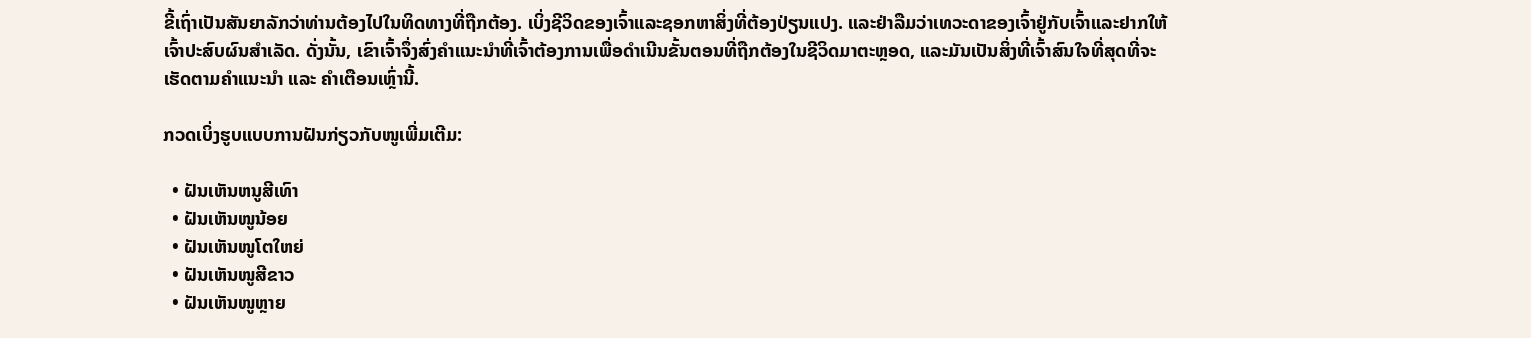ຂີ້ເຖົ່າເປັນສັນຍາລັກວ່າທ່ານຕ້ອງໄປໃນທິດທາງທີ່ຖືກຕ້ອງ. ເບິ່ງຊີວິດຂອງເຈົ້າແລະຊອກຫາສິ່ງທີ່ຕ້ອງປ່ຽນແປງ. ແລະຢ່າລືມວ່າເທວະດາຂອງເຈົ້າຢູ່ກັບເຈົ້າແລະຢາກໃຫ້ເຈົ້າປະສົບຜົນສໍາເລັດ. ດັ່ງນັ້ນ, ເຂົາເຈົ້າຈຶ່ງສົ່ງຄຳແນະນຳທີ່ເຈົ້າຕ້ອງການເພື່ອດຳເນີນຂັ້ນຕອນທີ່ຖືກຕ້ອງໃນຊີວິດມາຕະຫຼອດ, ແລະມັນເປັນສິ່ງທີ່ເຈົ້າສົນໃຈທີ່ສຸດທີ່ຈະເຮັດຕາມຄຳແນະນຳ ແລະ ຄຳເຕືອນເຫຼົ່ານີ້.

ກວດເບິ່ງຮູບແບບການຝັນກ່ຽວກັບໜູເພີ່ມເຕີມ:

  • ຝັນເຫັນຫນູສີເທົາ
  • ຝັນເຫັນໜູນ້ອຍ
  • ຝັນເຫັນໜູໂຕໃຫຍ່
  • ຝັນເຫັນໜູສີຂາວ
  • ຝັນເຫັນໜູຫຼາຍ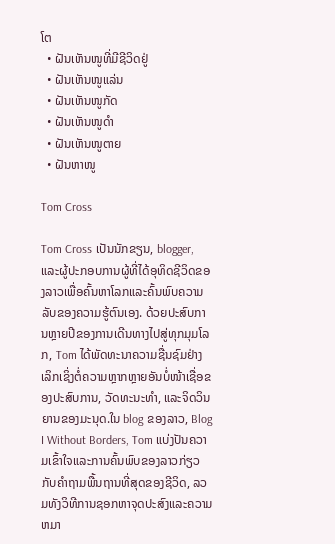ໂຕ
  • ຝັນເຫັນໜູທີ່ມີຊີວິດຢູ່
  • ຝັນເຫັນໜູແລ່ນ
  • ຝັນເຫັນໜູກັດ
  • ຝັນເຫັນໜູດຳ
  • ຝັນເຫັນໜູຕາຍ
  • ຝັນຫາໜູ

Tom Cross

Tom Cross ເປັນນັກຂຽນ, blogger, ແລະຜູ້ປະກອບການຜູ້ທີ່ໄດ້ອຸທິດຊີວິດຂອງລາວເພື່ອຄົ້ນຫາໂລກແລະຄົ້ນພົບຄວາມລັບຂອງຄວາມຮູ້ຕົນເອງ. ດ້ວຍປະສົບການຫຼາຍປີຂອງການເດີນທາງໄປສູ່ທຸກມຸມໂລກ, Tom ໄດ້ພັດທະນາຄວາມຊື່ນຊົມຢ່າງເລິກເຊິ່ງຕໍ່ຄວາມຫຼາກຫຼາຍອັນບໍ່ໜ້າເຊື່ອຂອງປະສົບການ, ວັດທະນະທຳ, ແລະຈິດວິນຍານຂອງມະນຸດ.ໃນ blog ຂອງລາວ, Blog I Without Borders, Tom ແບ່ງປັນຄວາມເຂົ້າໃຈແລະການຄົ້ນພົບຂອງລາວກ່ຽວກັບຄໍາຖາມພື້ນຖານທີ່ສຸດຂອງຊີວິດ, ລວມທັງວິທີການຊອກຫາຈຸດປະສົງແລະຄວາມຫມາ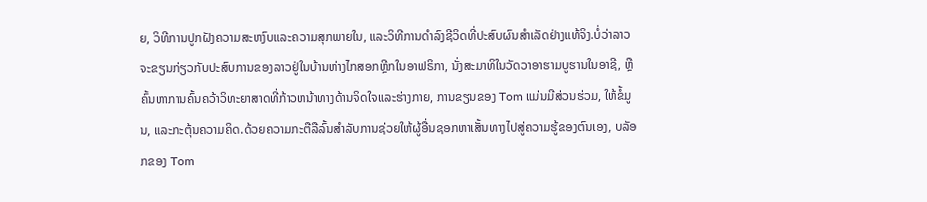ຍ, ວິທີການປູກຝັງຄວາມສະຫງົບແລະຄວາມສຸກພາຍໃນ, ແລະວິທີການດໍາລົງຊີວິດທີ່ປະສົບຜົນສໍາເລັດຢ່າງແທ້ຈິງ.ບໍ່ວ່າລາວຈະຂຽນກ່ຽວກັບປະສົບການຂອງລາວຢູ່ໃນບ້ານຫ່າງໄກສອກຫຼີກໃນອາຟຣິກາ, ນັ່ງສະມາທິໃນວັດວາອາຮາມບູຮານໃນອາຊີ, ຫຼືຄົ້ນຫາການຄົ້ນຄວ້າວິທະຍາສາດທີ່ກ້າວຫນ້າທາງດ້ານຈິດໃຈແລະຮ່າງກາຍ, ການຂຽນຂອງ Tom ແມ່ນມີສ່ວນຮ່ວມ, ໃຫ້ຂໍ້ມູນ, ແລະກະຕຸ້ນຄວາມຄິດ.ດ້ວຍຄວາມກະຕືລືລົ້ນສໍາລັບການຊ່ວຍໃຫ້ຜູ້ອື່ນຊອກຫາເສັ້ນທາງໄປສູ່ຄວາມຮູ້ຂອງຕົນເອງ, ບລັອກຂອງ Tom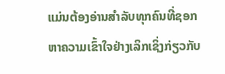ແມ່ນຕ້ອງອ່ານສໍາລັບທຸກຄົນທີ່ຊອກຫາຄວາມເຂົ້າໃຈຢ່າງເລິກເຊິ່ງກ່ຽວກັບ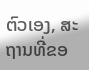ຕົວເອງ, ສະຖານທີ່ຂອ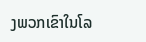ງພວກເຂົາໃນໂລ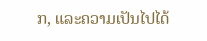ກ, ແລະຄວາມເປັນໄປໄດ້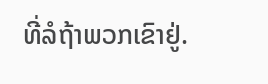ທີ່ລໍຖ້າພວກເຂົາຢູ່.